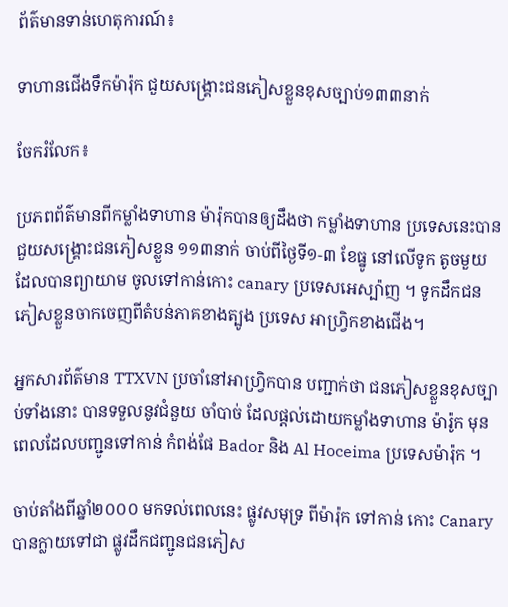ព័ត៌មានទាន់ហេតុការណ៍៖

ទាហានជើងទឹកម៉ារ៉ុក ជួយសង្គ្រោះជនភៀសខ្លួនខុសច្បាប់១៣៣នាក់

ចែករំលែក៖

ប្រភពព័ត៌មានពីកម្លាំងទាហាន ម៉ារ៉ុកបានឲ្យដឹងថា កម្លាំងទាហាន ប្រទេសនេះបានជួយសង្គ្រោះជនភៀសខ្លួន ១១៣នាក់ ចាប់ពីថ្ងៃទី១-៣ ខែធ្នូ នៅលើទូក តូចមួយ ដែលបានព្យាយាម ចូលទៅកាន់កោះ canary ប្រទេសអេស្ប៉ាញ ។ ទូកដឹកជនភៀសខ្លួនចាកចេញពីតំបន់ភាគខាងត្បូង ប្រទេស អាហ្វ្រិកខាងជើង។

អ្នកសារព័ត៌មាន TTXVN ប្រចាំនៅអាហ្វ្រិកបាន បញ្ជាក់ថា ជនភៀសខ្លួនខុសច្បាប់ទាំងនោះ បានទទួលនូវជំនួយ ចាំបាច់ ដែលផ្តល់ដោយកម្លាំងទាហាន ម៉ារ៉ូក មុនពេលដែលបញ្ជូនទៅកាន់ កំពង់ផែ Bador និង Al Hoceima ប្រទេសម៉ារ៉ុក ។

ចាប់តាំងពីឆ្នាំ២០០០ មកទល់ពេលនេះ ផ្លូវសមុទ្រ ពីម៉ារ៉ុក ទៅកាន់ កោះ Canary បានក្លាយទៅជា ផ្លូវដឹកជញ្ជូនជនភៀស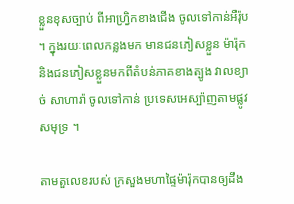ខ្លួនខុសច្បាប់ ពីអាហ្វ្រិកខាងជើង ចូលទៅកាន់អឺរ៉ុប ។ ក្នុងរយៈពេលកន្លងមក មានជនភៀសខ្លួន ម៉ារ៉ុក និងជនភៀសខ្លួនមកពីតំបន់ភាគខាងត្បូង វាលខ្យាច់ សាហារ៉ា ចូលទៅកាន់ ប្រទេសអេស្ប៉ាញតាមផ្លូវសមុទ្រ ។

តាមតួលេខរបស់ ក្រសួងមហាផ្ទៃម៉ារ៉ុកបានឲ្យដឹង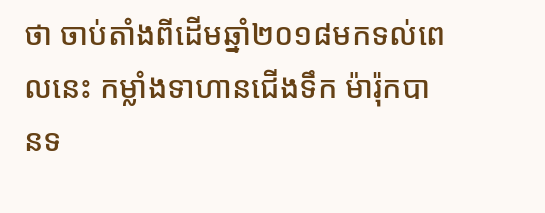ថា ចាប់តាំងពីដើមឆ្នាំ២០១៨មកទល់ពេលនេះ កម្លាំងទាហានជើងទឹក ម៉ារ៉ុកបានទ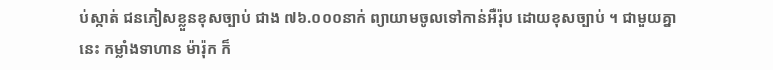ប់ស្កាត់ ជនភៀសខ្លួនខុសច្បាប់ ជាង ៧៦.០០០នាក់ ព្យាយាមចូលទៅកាន់អឺរ៉ុប ដោយខុសច្បាប់ ។ ជាមួយគ្នានេះ កម្លាំងទាហាន ម៉ារ៉ុក ក៏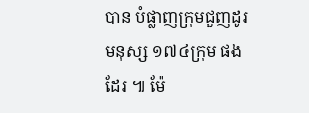បាន បំផ្លាញក្រុមជួញដូរមនុស្ស ១៧៤ក្រុម ផងដែរ ៕ ម៉ែ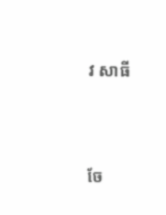វ សាធី




ចែ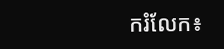ករំលែក៖